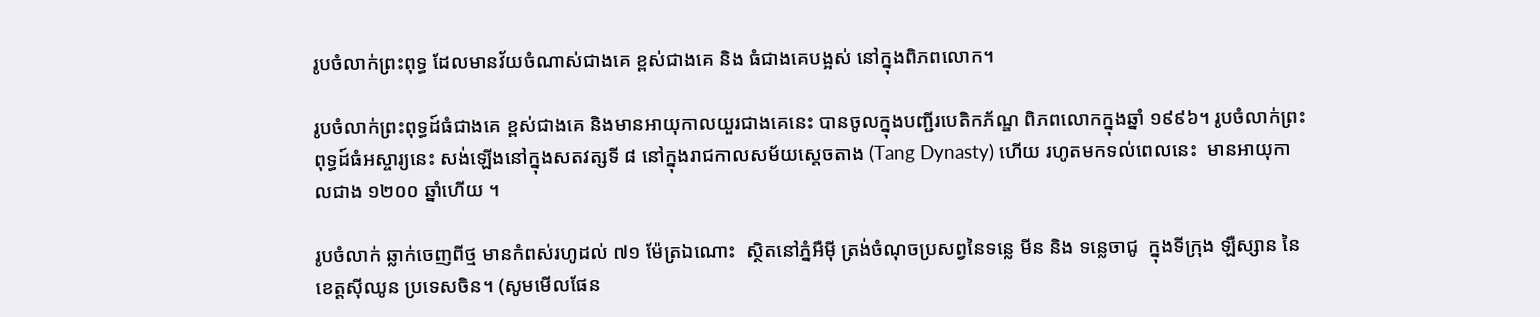រូបចំលាក់ព្រះពុទ្ធ ដែលមានវ័យចំណាស់ជាងគេ ខ្ពស់ជាងគេ និង ធំជាងគេបង្អស់ នៅក្នុងពិភពលោក។

រូបចំលាក់ព្រះពុទ្ធដ៍ធំជាងគេ ខ្ពស់ជាងគេ និងមានអាយុកាលយួរជាងគេនេះ បានចូលក្នុងបញ្ជីរបេតិកភ័ណ្ឌ ពិភពលោកក្នុងឆ្នាំ ១៩៩៦។ រូបចំលាក់ព្រះពុទ្ធដ៍ធំអស្ចារ្យនេះ សង់ឡើងនៅក្នុងសតវត្សទី ៨ នៅក្នុងរាជកាលសម័យស្តេចតាង (Tang Dynasty) ហើយ រហូតមកទល់ពេលនេះ  មានអាយុកាលជាង ១២០០ ឆ្នាំហើយ ។

រូបចំលាក់ ឆ្លាក់ចេញពីថ្ម មានកំពស់រហូដល់ ៧១ ម៉ែត្រឯណោះ  ស្ថិតនៅភ្នំអឺម៉ី ត្រង់ចំណុចប្រសព្វនៃទន្លេ មីន និង ទន្លេចាជូ  ក្នុងទីក្រុង ឡឺស្សាន នៃខេត្តស៊ីឈូន ប្រទេសចិន។ (សូមមើលផែន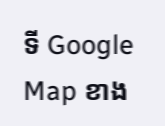ទី Google Map ខាង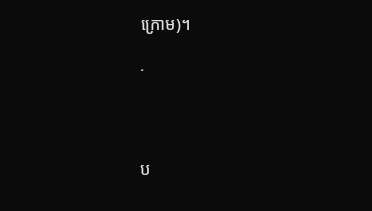ក្រោម)។

.




ប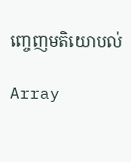ញ្ចេញមតិយោបល់

Array